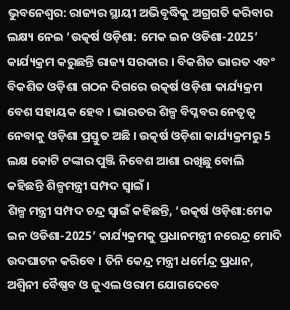ଭୁବନେଶ୍ବର: ରାଜ୍ୟର ସ୍ଥାୟୀ ଅଭିବୃଦ୍ଧିକୁ ଅଗ୍ରଗତି କରିବାର ଲକ୍ଷ୍ୟ ନେଇ ‘ଉତ୍କର୍ଷ ଓଡ଼ିଶା: ମେକ ଇନ ଓଡିଶା-2025’ କାର୍ଯ୍ୟକ୍ରମ କରୁଛନ୍ତି ରାଜ୍ୟ ସରକାର । ବିକଶିତ ଭାରତ ଏବଂ ବିକଶିତ ଓଡ଼ିଶା ଗଠନ ଦିଗରେ ଉତ୍କର୍ଷ ଓଡ଼ିଶା କାର୍ଯ୍ୟକ୍ରମ ବେଶ ସହାୟକ ହେବ । ଭାରତର ଶିଳ୍ପ ବିପ୍ଳବର ନେତୃତ୍ୱ ନେବାକୁ ଓଡ଼ିଶା ପ୍ରସ୍ତୁତ ଅଛି । ଉତ୍କର୍ଷ ଓଡ଼ିଶା କାର୍ଯ୍ୟକ୍ରମରୁ 5 ଲକ୍ଷ କୋଟି ଟଙ୍କାର ପୁଞ୍ଜି ନିବେଶ ଆଶା ରଖିଛୁ ବୋଲି କହିଛନ୍ତି ଶିଳ୍ପମନ୍ତ୍ରୀ ସମ୍ପଦ ସ୍ବାଇଁ ।
ଶିଳ୍ପ ମନ୍ତ୍ରୀ ସମ୍ପଦ ଚନ୍ଦ୍ର ସ୍ବାଇଁ କହିଛନ୍ତି, ‘ଉତ୍କର୍ଷ ଓଡ଼ିଶା:ମେକ ଇନ ଓଡିଶା-2025’ କାର୍ଯ୍ୟକ୍ରମକୁ ପ୍ରଧାନମନ୍ତ୍ରୀ ନରେନ୍ଦ୍ର ମୋଦି ଉଦଘାଟନ କରିବେ । ତିନି କେନ୍ଦ୍ର ମନ୍ତ୍ରୀ ଧର୍ମେନ୍ଦ୍ର ପ୍ରଧାନ, ଅଶ୍ୱିନୀ ବୈଷ୍ଣବ ଓ ଜୁଏଲ ଓରାମ ଯୋଗଦେବେ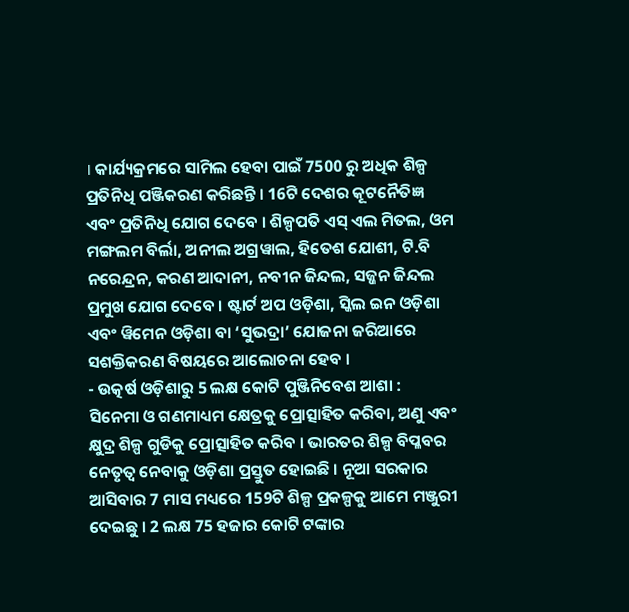। କାର୍ଯ୍ୟକ୍ରମରେ ସାମିଲ ହେବା ପାଇଁ 7500 ରୁ ଅଧିକ ଶିଳ୍ପ ପ୍ରତିନିଧି ପଞ୍ଜିକରଣ କରିଛନ୍ତି । 16ଟି ଦେଶର କୂଟନୈତିଜ୍ଞ ଏବଂ ପ୍ରତିନିଧି ଯୋଗ ଦେବେ । ଶିଳ୍ପପତି ଏସ୍ ଏଲ ମିତଲ, ଓମ ମଙ୍ଗଲମ ବିର୍ଲା, ଅନୀଲ ଅଗ୍ରୱାଲ, ହିତେଶ ଯୋଶୀ, ଟି.ବି ନରେନ୍ଦ୍ରନ, କରଣ ଆଦାନୀ, ନବୀନ ଜିନ୍ଦଲ, ସଜ୍ଜନ ଜିନ୍ଦଲ ପ୍ରମୁଖ ଯୋଗ ଦେବେ । ଷ୍ଟାର୍ଟ ଅପ ଓଡ଼ିଶା, ସ୍କିଲ ଇନ ଓଡ଼ିଶା ଏବଂ ୱିମେନ ଓଡ଼ିଶା ବା ‘ସୁଭଦ୍ରା’ ଯୋଜନା ଜରିଆରେ ସଶକ୍ତିକରଣ ବିଷୟରେ ଆଲୋଚନା ହେବ ।
- ଉତ୍କର୍ଷ ଓଡ଼ିଶାରୁ 5 ଲକ୍ଷ କୋଟି ପୁଞ୍ଜିନିବେଶ ଆଶା :
ସିନେମା ଓ ଗଣମାଧ୍ୟମ କ୍ଷେତ୍ରକୁ ପ୍ରୋତ୍ସାହିତ କରିବା, ଅଣୁ ଏବଂ କ୍ଷୁଦ୍ର ଶିଳ୍ପ ଗୁଡିକୁ ପ୍ରୋତ୍ସାହିତ କରିବ । ଭାରତର ଶିଳ୍ପ ବିପ୍ଳବର ନେତୃତ୍ୱ ନେବାକୁ ଓଡ଼ିଶା ପ୍ରସ୍ତୁତ ହୋଇଛି । ନୂଆ ସରକାର ଆସିବାର 7 ମାସ ମଧ୍ୟରେ 159ଟି ଶିଳ୍ପ ପ୍ରକଳ୍ପକୁ ଆମେ ମଞ୍ଜୁରୀ ଦେଇଛୁ । 2 ଲକ୍ଷ 75 ହଜାର କୋଟି ଟଙ୍କାର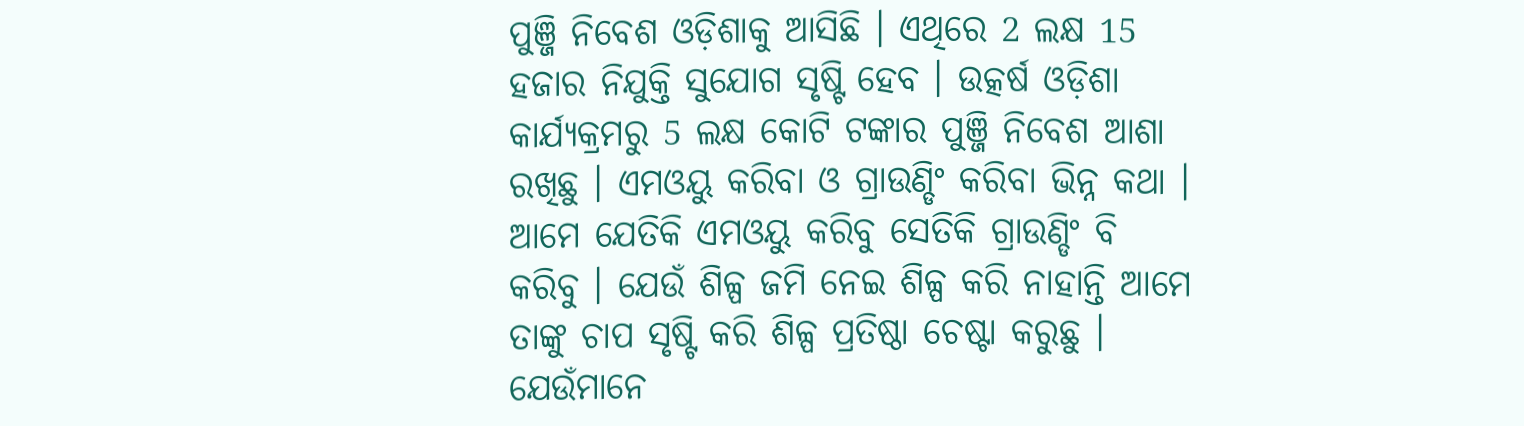ପୁଞ୍ଜି ନିବେଶ ଓଡ଼ିଶାକୁ ଆସିଛି । ଏଥିରେ 2 ଲକ୍ଷ 15 ହଜାର ନିଯୁକ୍ତି ସୁଯୋଗ ସୃଷ୍ଟି ହେବ । ଉତ୍କର୍ଷ ଓଡ଼ିଶା କାର୍ଯ୍ୟକ୍ରମରୁ 5 ଲକ୍ଷ କୋଟି ଟଙ୍କାର ପୁଞ୍ଜି ନିବେଶ ଆଶା ରଖିଛୁ । ଏମଓୟୁ କରିବା ଓ ଗ୍ରାଉଣ୍ଡିଂ କରିବା ଭିନ୍ନ କଥା । ଆମେ ଯେତିକି ଏମଓୟୁ କରିବୁ ସେତିକି ଗ୍ରାଉଣ୍ଡିଂ ବି କରିବୁ । ଯେଉଁ ଶିଳ୍ପ ଜମି ନେଇ ଶିଳ୍ପ କରି ନାହାନ୍ତି ଆମେ ତାଙ୍କୁ ଚାପ ସୃଷ୍ଟି କରି ଶିଳ୍ପ ପ୍ରତିଷ୍ଠା ଚେଷ୍ଟା କରୁଛୁ । ଯେଉଁମାନେ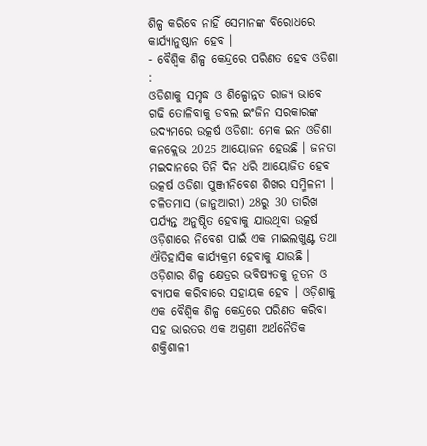ଶିଳ୍ପ କରିବେ ନାହିଁ ସେମାନଙ୍କ ବିରୋଧରେ କାର୍ଯ୍ୟାନୁଷ୍ଠାନ ହେବ ।
- ବୈଶ୍ୱିକ ଶିଳ୍ପ କେନ୍ଦ୍ରରେ ପରିଣତ ହେବ ଓଡିଶା :
ଓଡିଶାକୁ ସମୃଦ୍ଧ ଓ ଶିଳ୍ପୋନ୍ନତ ରାଜ୍ୟ ଭାବେ ଗଢି ତୋଳିବାକୁ ଡବଲ ଇଂଜିନ ସରକାରଙ୍କ ଉଦ୍ୟମରେ ଉତ୍କର୍ଷ ଓଡିଶା: ମେକ ଇନ ଓଡିଶା କନକ୍ଲେଭ 2025 ଆୟୋଜନ ହେଉଛି । ଜନତା ମଇଦାନରେ ତିନି ଦିନ ଧରି ଆୟୋଜିତ ହେବ ଉତ୍କର୍ଷ ଓଡିଶା ପୁଞ୍ଜୀନିବେଶ ଶିଖର ସମ୍ମିଳନୀ । ଚଳିତମାସ (ଜାନୁଆରୀ) 28ରୁ 30 ତାରିଖ ପର୍ଯ୍ୟନ୍ତ ଅନୁଷ୍ଠିତ ହେବାକୁ ଯାଉଥିବା ଉତ୍କର୍ଷ ଓଡ଼ିଶାରେ ନିବେଶ ପାଇଁ ଏକ ମାଇଲଖୁଣ୍ଟ ତଥା ଐତିହାସିକ କାର୍ଯ୍ୟକ୍ରମ ହେବାକୁ ଯାଉଛି । ଓଡ଼ିଶାର ଶିଳ୍ପ କ୍ଷେତ୍ରର ଭବିଷ୍ୟତକୁ ନୂତନ ଓ ବ୍ୟାପକ କରିବାରେ ସହାୟକ ହେବ । ଓଡ଼ିଶାକୁ ଏକ ବୈଶ୍ୱିକ ଶିଳ୍ପ କେନ୍ଦ୍ରରେ ପରିଣତ କରିବା ସହ ଭାରତର ଏକ ଅଗ୍ରଣୀ ଅର୍ଥନୈତିକ ଶକ୍ତିଶାଳୀ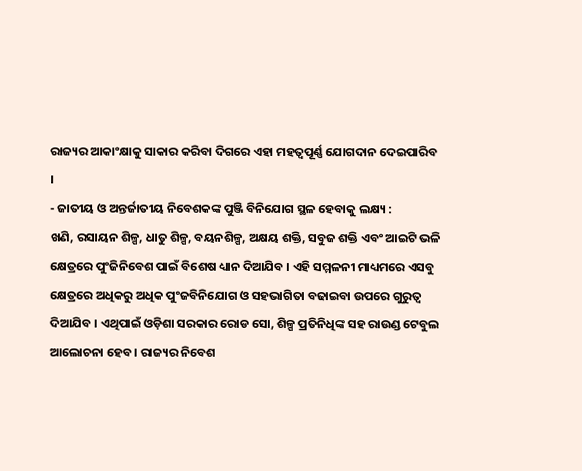ରାଜ୍ୟର ଆକାଂକ୍ଷାକୁ ସାକାର କରିବା ଦିଗରେ ଏହା ମହତ୍ୱପୂର୍ଣ୍ଣ ଯୋଗଦାନ ଦେଇପାରିବ ।
- ଜାତୀୟ ଓ ଅନ୍ତର୍ଜାତୀୟ ନିବେଶକଙ୍କ ପୁଞ୍ଜି ବିନିଯୋଗ ସ୍ଥଳ ହେବାକୁ ଲକ୍ଷ୍ୟ :
ଖଣି, ରସାୟନ ଶିଳ୍ପ, ଧାତୁ ଶିଳ୍ପ, ବୟନଶିଳ୍ପ, ଅକ୍ଷୟ ଶକ୍ତି, ସବୁଜ ଶକ୍ତି ଏବଂ ଆଇଟି ଭଳି କ୍ଷେତ୍ରରେ ପୁଂଜିନିବେଶ ପାଇଁ ବିଶେଷ ଧ୍ୟାନ ଦିଆଯିବ । ଏହି ସମ୍ମଳନୀ ମାଧ୍ୟମରେ ଏସବୁ କ୍ଷେତ୍ରରେ ଅଧିକରୁ ଅଧିକ ପୁଂଜବିନିଯୋଗ ଓ ସହଭାଗିତା ବଢାଇବା ଉପରେ ଗୁରୁତ୍ୱ ଦିଆଯିବ । ଏଥିପାଇଁ ଓଡ଼ିଶା ସରକାର ରୋଡ ସୋ, ଶିଳ୍ପ ପ୍ରତିନିଧିଙ୍କ ସହ ରାଉଣ୍ଡ ଟେବୁଲ ଆଲୋଚନା ହେବ । ରାଜ୍ୟର ନିବେଶ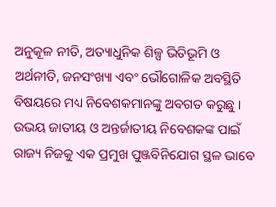ଅନୁକୂଳ ନୀତି, ଅତ୍ୟାଧୁନିକ ଶିଳ୍ପ ଭିତିଭୂମି ଓ ଅର୍ଥନୀତି, ଜନସଂଖ୍ୟା ଏବଂ ଭୌଗୋଳିକ ଅବସ୍ଥିତି ବିଷୟରେ ମଧ୍ୟ ନିବେଶକମାନଙ୍କୁ ଅବଗତ କରୁଛୁ । ଉଭୟ ଜାତୀୟ ଓ ଅନ୍ତର୍ଜାତୀୟ ନିବେଶକଙ୍କ ପାଇଁ ରାଜ୍ୟ ନିଜକୁ ଏକ ପ୍ରମୁଖ ପୁଞ୍ଜବିନିଯୋଗ ସ୍ଥଳ ଭାବେ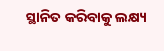ସ୍ଥାନିତ କରିବାକୁ ଲକ୍ଷ୍ୟ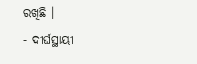ରଖିଛି ।
- ଦୀର୍ଘସ୍ଥାୟୀ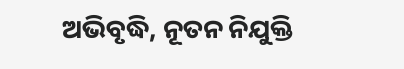ଅଭିବୃଦ୍ଧି, ନୂତନ ନିଯୁକ୍ତି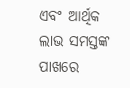ଏବଂ ଆର୍ଥିକ ଲାଭ ସମସ୍ତଙ୍କ ପାଖରେ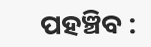ପହଞ୍ଚିବ :